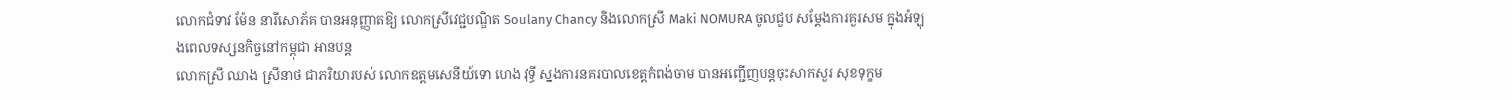លោកជំទាវ ម៉ែន នារីសោភ័គ បានអនុញ្ញាតឱ្យ លោកស្រីវេជ្ជបណ្ឌិត Soulany Chancy និងលោកស្រី Maki NOMURA ចូលជួប សម្តែងការគួរសម ក្នុងអំឡុងពេលទស្សនកិច្ចនៅកម្ពុជា អានបន្ត
លោកស្រី ឈាង ស្រីនាថ ជាភរិយារបស់ លោកឧត្តមសេនីយ៍ទោ ហេង វុទ្ធី ស្នងការនគរបាលខេត្តកំពង់ចាម បានអញ្ជើញបន្ដចុះសាកសួរ សុខទុក្ខម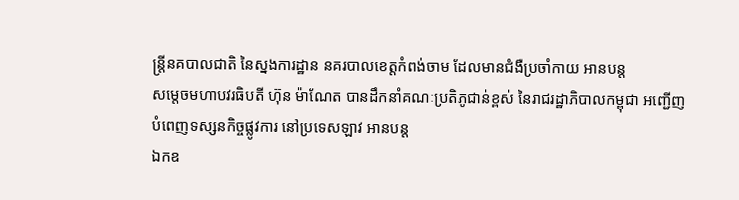ន្រ្តីនគបាលជាតិ នៃស្នងការដ្ឋាន នគរបាលខេត្តកំពង់ចាម ដែលមានជំងឺប្រចាំកាយ អានបន្ត
សម្តេចមហាបវរធិបតី ហ៊ុន ម៉ាណែត បានដឹកនាំគណៈប្រតិភូជាន់ខ្ពស់ នៃរាជរដ្ឋាភិបាលកម្ពុជា អញ្ជើញបំពេញទស្សនកិច្ចផ្លូវការ នៅប្រទេសឡាវ អានបន្ត
ឯកឧ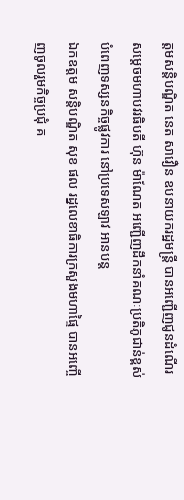ត្តមសន្តិបណ្ឌិត នេត សាវឿន ឧបនាយករដ្ឋមន្រ្តី បានអញ្ជើញជូនដំណើរ សម្តេចមហាបវរធិបតី ហ៊ុន ម៉ាណែត អញ្ជើញដឹកនាំគណៈប្រតិភូជាន់ខ្ពស់ បំពេញទស្សនកិច្ចផ្លូវការ នៅប្រទេសឡាវ អានបន្ត
ឯកឧត្ដម សន្តិបណ្ឌិត សុខ ផល រដ្នលេខាធិការក្រសួងមហាផ្ទៃ បានអញ្ចើញចូលរួមកិច្ចប្រជុំ គ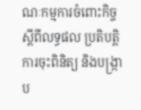ណៈកម្មការចំពោះកិច្ច ស្តីពីលទ្ធផល ប្រតិបត្តិការចុះពិនិត្យ និងបង្ក្រាប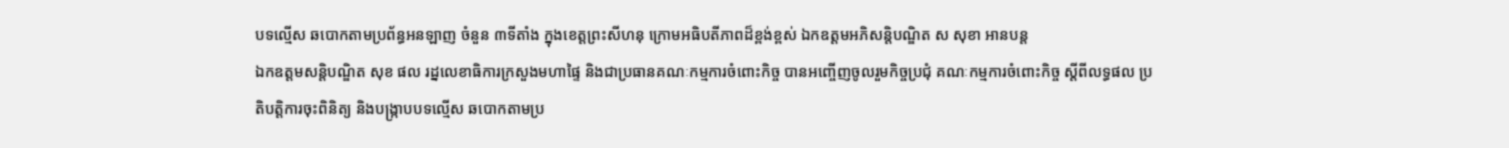បទល្មើស ឆបោកតាមប្រព័ន្ធអនឡាញ ចំនួន ៣ទីតាំង ក្នុងខេត្តព្រះសីហនុ ក្រោមអធិបតីភាពដ៏ខ្ពង់ខ្ពស់ ឯកឧត្តមអភិសន្តិបណ្ឌិត ស សុខា អានបន្ត
ឯកឧត្ដមសន្តិបណ្ឌិត សុខ ផល រដ្នលេខាធិការក្រសួងមហាផ្ទៃ និងជាប្រធានគណៈកម្មការចំពោះកិច្ច បានអញ្ចើញចូលរួមកិច្ចប្រជុំ គណៈកម្មការចំពោះកិច្ច ស្តីពីលទ្ធផល ប្រតិបត្តិការចុះពិនិត្យ និងបង្ក្រាបបទល្មើស ឆបោកតាមប្រ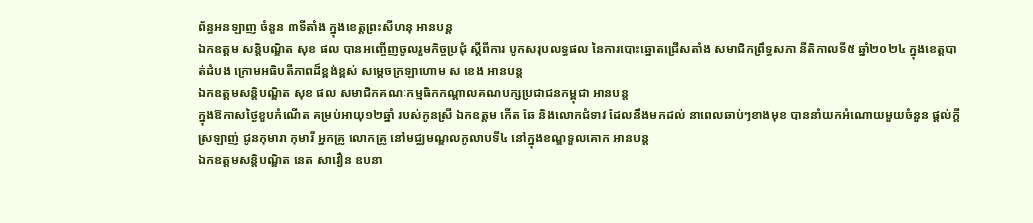ព័ន្ធអនឡាញ ចំនួន ៣ទីតាំង ក្នុងខេត្តព្រះសីហនុ អានបន្ត
ឯកឧត្ដម សន្តិបណ្ឌិត សុខ ផល បានអញ្ចើញចូលរួមកិច្ចប្រជុំ ស្តីពីការ បូកសរុបលទ្ធផល នៃការបោះឆ្នោតជ្រើសតាំង សមាជិកព្រឹទ្ធសភា នីតិកាលទី៥ ឆ្នាំ២០២៤ ក្នុងខេត្តបាត់ដំបង ក្រោមអធិបតីភាពដ៏ខ្ពង់ខ្ពស់ សម្ដេចក្រឡាហោម ស ខេង អានបន្ត
ឯកឧត្ដមសន្តិបណ្ឌិត សុខ ផល សមាជិកគណៈកម្មធិកកណ្ដាលគណបក្សប្រជាជនកម្ពុជា អានបន្ត
ក្នុងឱកាសថ្ងៃខួបកំណើត គម្រប់អាយុ១២ឆ្នាំ របស់កូនស្រី ឯកឧត្តម កើត ឆែ និងលោកជំទាវ ដែលនឹងមកដល់ នាពេលឆាប់ៗខាងមុខ បាននាំយកអំណោយមួយចំនួន ផ្តល់ក្តីស្រឡាញ់ ជូនកុមារា កុមារី អ្នកគ្រូ លោកគ្រូ នៅមជ្ឈមណ្ឌលកូលាបទី៤ នៅក្នុងខណ្ឌទួលគោក អានបន្ត
ឯកឧត្តមសន្តិបណ្ឌិត នេត សាវឿន ឧបនា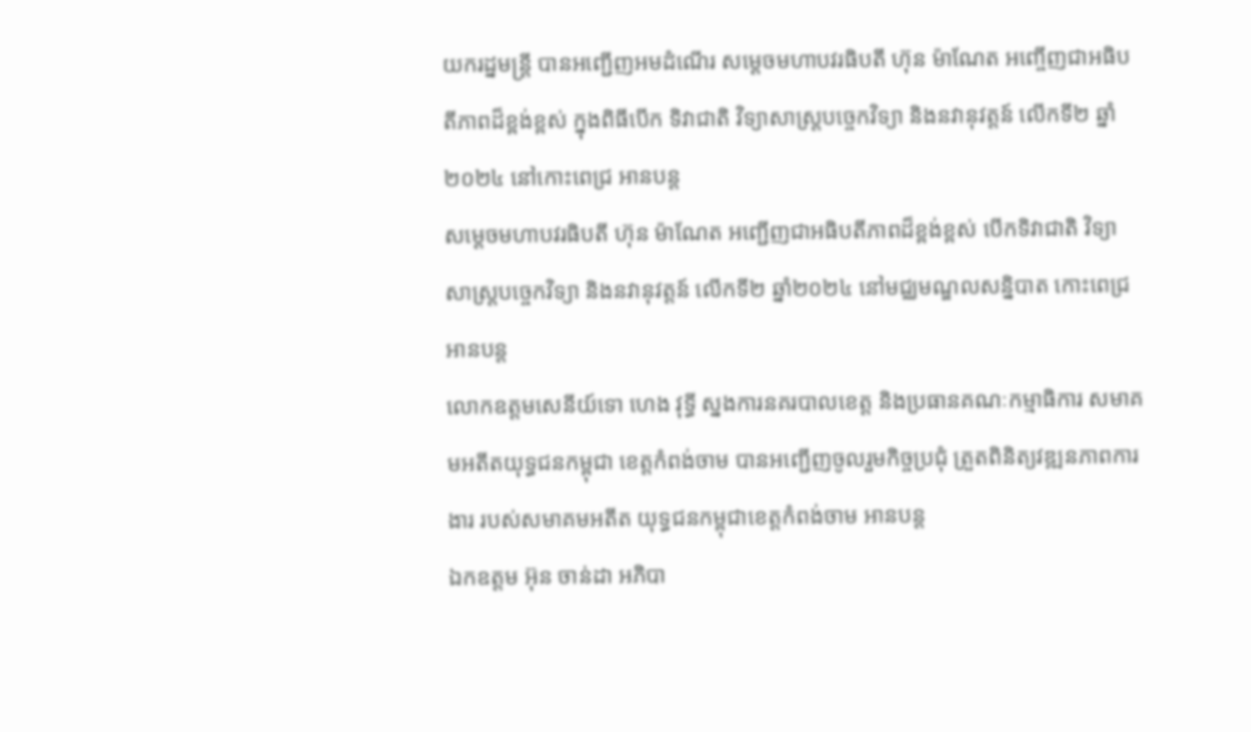យករដ្នមន្ត្រី បានអញ្ជើញអមដំណើរ សម្ដេចមហាបវរធិបតី ហ៊ុន ម៉ាណែត អញ្ចើញជាអធិបតីភាពដ៏ខ្ពង់ខ្ពស់ ក្នុងពិធីបើក ទិវាជាតិ វិទ្យាសាស្ត្របច្ចេកវិទ្យា និងនវានុវត្តន៍ លើកទី២ ឆ្នាំ២០២៤ នៅកោះពេជ្រ អានបន្ត
សម្តេចមហាបវរធិបតី ហ៊ុន ម៉ាណែត អញ្ជើញជាអធិបតីភាពដ៏ខ្ពង់ខ្ពស់ បើកទិវាជាតិ វិទ្យាសាស្ត្របច្ចេកវិទ្យា និងនវានុវត្តន៍ លើកទី២ ឆ្នាំ២០២៤ នៅមជ្ឈមណ្ឌលសន្និបាត កោះពេជ្រ អានបន្ត
លោកឧត្តមសេនីយ៍ទោ ហេង វុទ្ធី ស្នងការនគរបាលខេត្ត និងប្រធានគណៈកម្មាធិការ សមាគមអតីតយុទ្ធជនកម្ពុជា ខេត្តកំពង់ចាម បានអញ្ជើញចូលរួមកិច្ចប្រជុំ ត្រួតពិនិត្យវឌ្ឍនភាពការងារ របស់សមាគមអតីត យុទ្ធជនកម្ពុជាខេត្តកំពង់ចាម អានបន្ត
ឯកឧត្តម អ៊ុន ចាន់ដា អភិបា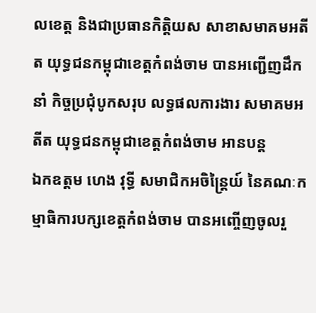លខេត្ត និងជាប្រធានកិត្តិយស សាខាសមាគមអតីត យុទ្ធជនកម្ពុជាខេត្តកំពង់ចាម បានអញ្ជើញដឹកនាំ កិច្ចប្រជុំបូកសរុប លទ្ធផលការងារ សមាគមអតីត យុទ្ធជនកម្ពុជាខេត្តកំពង់ចាម អានបន្ត
ឯកឧត្តម ហេង វុទ្ធី សមាជិកអចិន្ត្រៃយ៍ នៃគណៈកម្មាធិការបក្សខេត្តកំពង់ចាម បានអញ្ចើញចូលរួ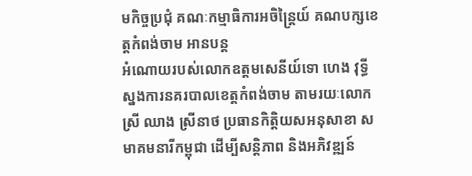មកិច្ចប្រជុំ គណៈកម្មាធិការអចិន្ត្រៃយ៍ គណបក្សខេត្តកំពង់ចាម អានបន្ត
អំណោយរបស់លោកឧត្តមសេនីយ៍ទោ ហេង វុទ្ធី ស្នងការនគរបាលខេត្តកំពង់ចាម តាមរយៈលោកស្រី ឈាង ស្រីនាថ ប្រធានកិត្តិយសអនុសាខា សមាគមនារីកម្ពុជា ដើម្បីសន្តិភាព និងអភិវឌ្ឍន៍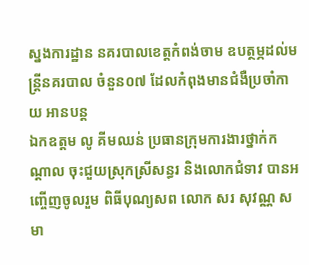ស្នងការដ្ឋាន នគរបាលខេត្ដកំពង់ចាម ឧបត្ថម្ភដល់មន្ត្រីនគរបាល ចំនួន០៧ ដែលកំពុងមានជំងឺប្រចាំកាយ អានបន្ត
ឯកឧត្តម លូ គីមឈន់ ប្រធានក្រុមការងារថ្នាក់កណ្ដាល ចុះជួយស្រុកស្រីសន្ធរ និងលោកជំទាវ បានអញ្ចើញចូលរួម ពិធីបុណ្យសព លោក សរ សុវណ្ណ សមា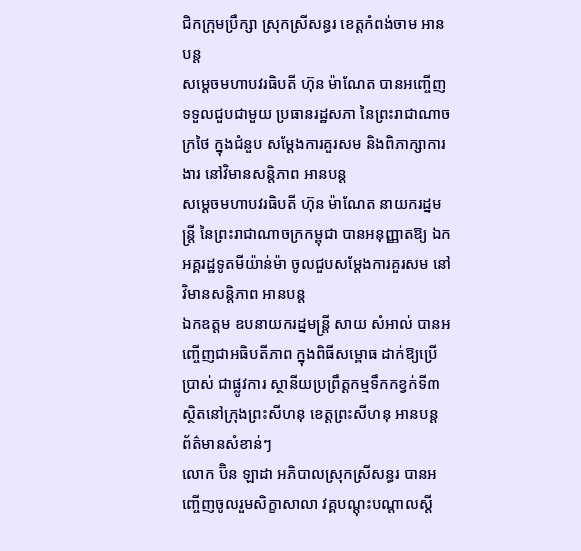ជិកក្រុមប្រឹក្សា ស្រុកស្រីសន្ធរ ខេត្តកំពង់ចាម អានបន្ត
សម្តេចមហាបវរធិបតី ហ៊ុន ម៉ាណែត បានអញ្ចើញទទួលជួបជាមួយ ប្រធានរដ្ឋសភា នៃព្រះរាជាណាចក្រថៃ ក្នុងជំនួប សម្ដែងការគួរសម និងពិភាក្សាការងារ នៅវិមានសន្តិភាព អានបន្ត
សម្ដេចមហាបវរធិបតី ហ៊ុន ម៉ាណែត នាយករដ្នមន្ត្រី នៃព្រះរាជាណាចក្រកម្ពុជា បានអនុញ្ញាតឱ្យ ឯកអគ្គរដ្ឋទូតមីយ៉ាន់ម៉ា ចូលជួបសម្តែងការគួរសម នៅវិមានសន្តិភាព អានបន្ត
ឯកឧត្តម ឧបនាយករដ្នមន្ត្រី សាយ សំអាល់ បានអញ្ចើញជាអធិបតីភាព ក្នុងពិធីសម្ពោធ ដាក់ឱ្យប្រើប្រាស់ ជាផ្លូវការ ស្ថានីយប្រព្រឹត្តកម្មទឹកកខ្វក់ទី៣ ស្ថិតនៅក្រុងព្រះសីហនុ ខេត្តព្រះសីហនុ អានបន្ត
ព័ត៌មានសំខាន់ៗ
លោក ប៊ិន ឡាដា អភិបាលស្រុកស្រីសន្ធរ បានអញ្ចើញចូលរួមសិក្ខាសាលា វគ្គបណ្តុះបណ្តាលស្តី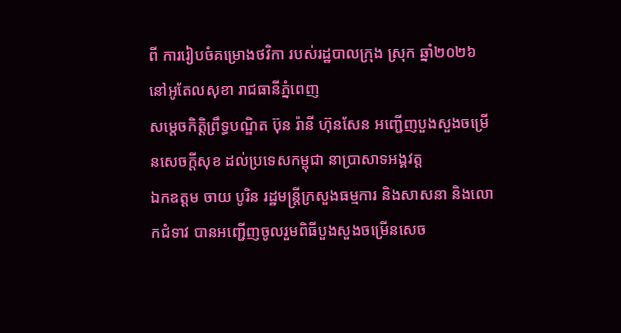ពី ការរៀបចំគម្រោងថវិកា របស់រដ្ឋបាលក្រុង ស្រុក ឆ្នាំ២០២៦ នៅអូតែលសុខា រាជធានីភ្នំពេញ
សម្ដេចកិត្តិព្រឹទ្ធបណ្ឌិត ប៊ុន រ៉ានី ហ៊ុនសែន អញ្ជើញបួងសួងចម្រើនសេចក្តីសុខ ដល់ប្រទេសកម្ពុជា នាប្រាសាទអង្គវត្ត
ឯកឧត្តម ចាយ បូរិន រដ្ឋមន្ត្រីក្រសួងធម្មការ និងសាសនា និងលោកជំទាវ បានអញ្ជើញចូលរួមពិធីបួងសួងចម្រើនសេច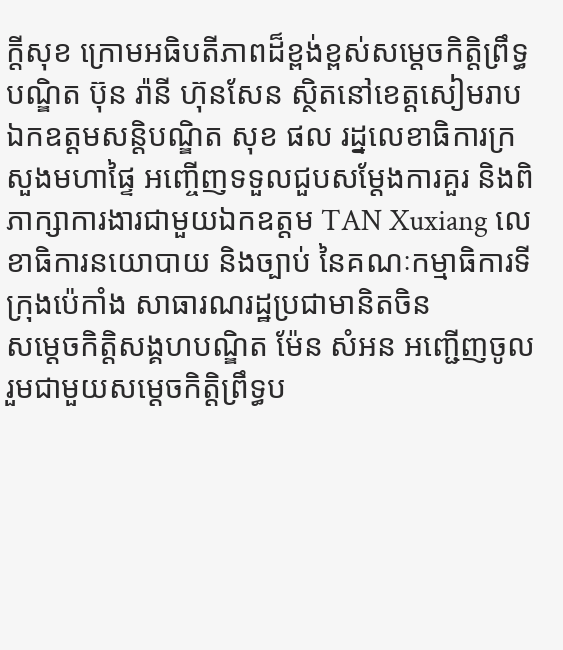ក្តីសុខ ក្រោមអធិបតីភាពដ៏ខ្ពង់ខ្ពស់សម្តេចកិត្តិព្រឹទ្ធបណ្ឌិត ប៊ុន រ៉ានី ហ៊ុនសែន ស្ថិតនៅខេត្តសៀមរាប
ឯកឧត្ដមសន្តិបណ្ឌិត សុខ ផល រដ្នលេខាធិការក្រសួងមហាផ្ទៃ អញ្ចើញទទួលជួបសម្តែងការគួរ និងពិភាក្សាការងារជាមួយឯកឧត្តម TAN Xuxiang លេខាធិការនយោបាយ និងច្បាប់ នៃគណៈកម្មាធិការទីក្រុងប៉េកាំង សាធារណរដ្ឋប្រជាមានិតចិន
សម្ដេចកិត្តិសង្គហបណ្ឌិត ម៉ែន សំអន អញ្ជើញចូលរួមជាមួយសម្តេចកិត្តិព្រឹទ្ធប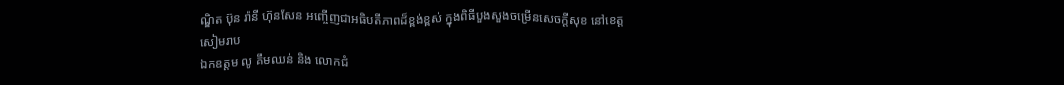ណ្ឌិត ប៊ុន រ៉ានី ហ៊ុនសែន អញ្ចើញជាអធិបតីភាពដ៏ខ្ពង់ខ្ពស់ ក្នុងពិធីបួងសួងចម្រើនសេចក្តីសុខ នៅខេត្តសៀមរាប
ឯកឧត្តម លូ គឹមឈន់ និង លោកជំ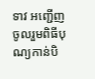ទាវ អញ្ជើញចូលរួមពិធីបុណ្យកាន់បិ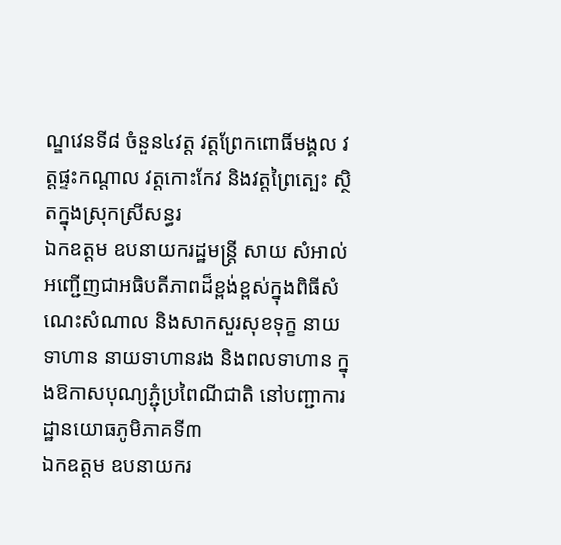ណ្ឌវេនទី៨ ចំនួន៤វត្ត វត្តព្រែកពោធិ៍មង្គល វត្តផ្ទះកណ្តាល វត្តកោះកែវ និងវត្តព្រៃត្បេះ ស្ថិតក្នុងស្រុកស្រីសន្ធរ
ឯកឧត្តម ឧបនាយករដ្ឋមន្រ្តី សាយ សំអាល់ អញ្ជើញជាអធិបតីភាពដ៏ខ្ពង់ខ្ពស់ក្នុងពិធីសំណេះសំណាល និងសាកសួរសុខទុក្ខ នាយទាហាន នាយទាហានរង និងពលទាហាន ក្នុងឱកាសបុណ្យភ្ជុំប្រពៃណីជាតិ នៅបញ្ជាការដ្ឋានយោធភូមិភាគទី៣
ឯកឧត្តម ឧបនាយករ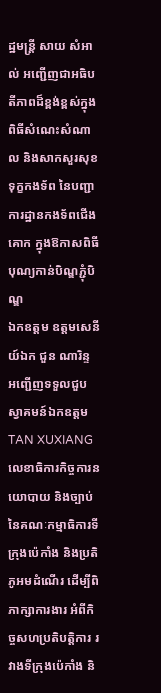ដ្ឋមន្ត្រី សាយ សំអាល់ អញ្ជើញជាអធិបតីភាពដ៏ខ្ពង់ខ្ពស់ក្នុងពិធីសំណេះសំណាល និងសាកសួរសុខទុក្ខកងទ័ព នៃបញ្ជាការដ្ឋានកងទ័ពជើងគោក ក្នុងឱកាសពិធីបុណ្យកាន់បិណ្ឌភ្ជុំបិណ្ឌ
ឯកឧត្តម ឧត្តមសេនីយ៍ឯក ជួន ណារិន្ទ អញ្ជើញទទួលជួបស្វាគមន៍ឯកឧត្តម TAN XUXIANG លេខាធិការកិច្ចការនយោបាយ និងច្បាប់ នៃគណៈកម្មាធិការទីក្រុងប៉េកាំង និងប្រតិភូអមដំណើរ ដើម្បីពិភាក្សាការងារ អំពីកិច្ចសហប្រតិបត្តិការ រវាងទីក្រុងប៉េកាំង និ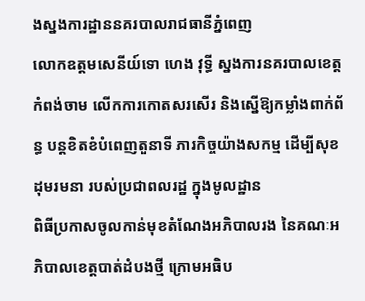ងស្នងការដ្ឋាននគរបាលរាជធានីភ្នំពេញ
លោកឧត្តមសេនីយ៍ទោ ហេង វុទ្ធី ស្នងការនគរបាលខេត្តកំពង់ចាម លើកការកោតសរសើរ និងស្នើឱ្យកម្លាំងពាក់ព័ន្ធ បន្ដខិតខំបំពេញតួនាទី ភារកិច្ចយ៉ាងសកម្ម ដើម្បីសុខដុមរមនា របស់ប្រជាពលរដ្ឋ ក្នុងមូលដ្ឋាន
ពិធីប្រកាសចូលកាន់មុខតំណែងអភិបាលរង នៃគណៈអភិបាលខេត្តបាត់ដំបងថ្មី ក្រោមអធិប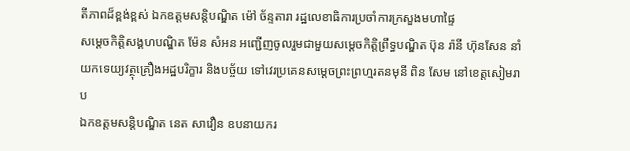តីភាពដ៏ខ្ពង់ខ្ពស់ ឯកឧត្តមសន្តិបណ្ឌិត ម៉ៅ ច័ន្ទតារា រដ្ឋលេខាធិការប្រចាំការក្រសួងមហាផ្ទៃ
សម្ដេចកិត្តិសង្គហបណ្ឌិត ម៉ែន សំអន អញ្ជើញចូលរួមជាមួយសម្តេចកិត្តិព្រឹទ្ធបណ្ឌិត ប៊ុន រ៉ានី ហ៊ុនសែន នាំយកទេយ្យវត្ថុគ្រឿងអដ្ឋបរិក្ខារ និងបច្ច័យ ទៅវេរប្រគេនសម្តេចព្រះព្រហ្មរតនមុនី ពិន សែម នៅខេត្តសៀមរាប
ឯកឧត្តមសន្តិបណ្ឌិត នេត សាវឿន ឧបនាយករ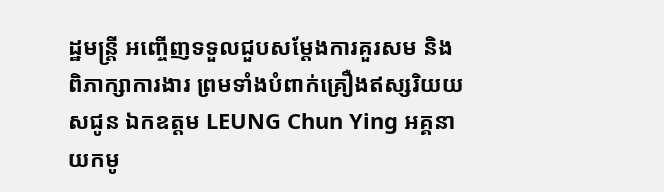ដ្ឋមន្ត្រី អញ្ចើញទទួលជួបសម្តែងការគួរសម និងពិភាក្សាការងារ ព្រមទាំងបំពាក់គ្រឿងឥស្សរិយយសជូន ឯកឧត្តម LEUNG Chun Ying អគ្គនាយកមូ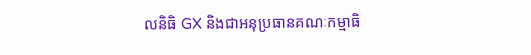លនិធិ GX និងជាអនុប្រធានគណៈកម្មាធិ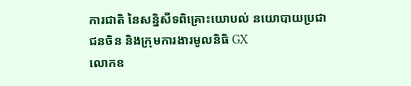ការជាតិ នៃសន្និសីទពិគ្រោះយោបល់ នយោបាយប្រជាជនចិន និងក្រុមការងារមូលនិធិ GX
លោកឧ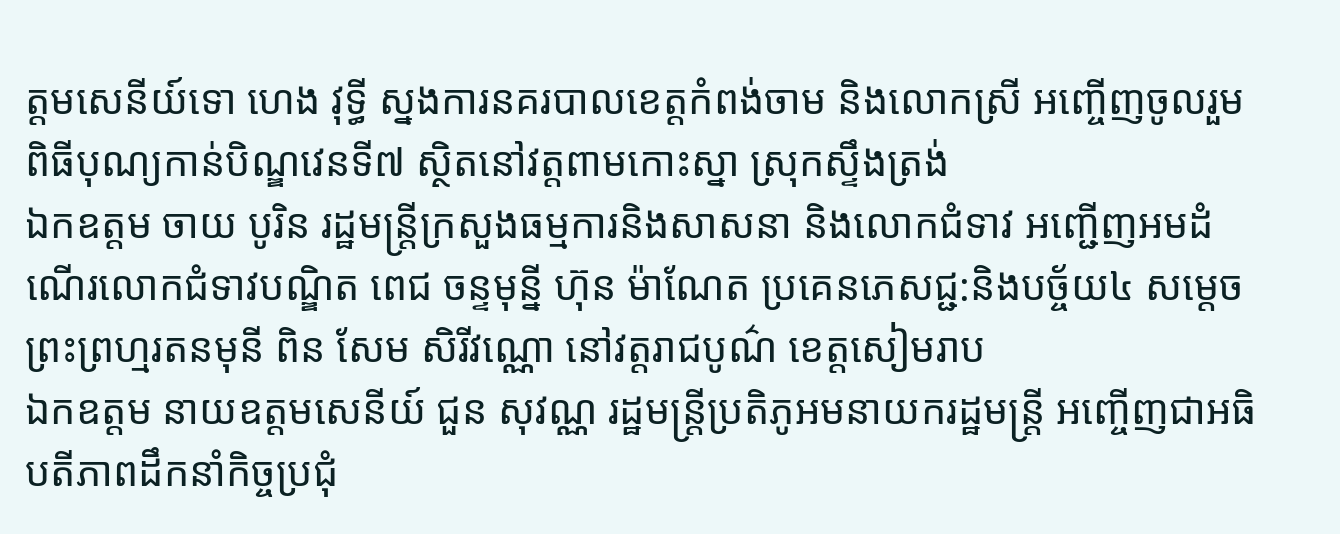ត្តមសេនីយ៍ទោ ហេង វុទ្ធី ស្នងការនគរបាលខេត្តកំពង់ចាម និងលោកស្រី អញ្ចើញចូលរួមពិធីបុណ្យកាន់បិណ្ឌវេនទី៧ ស្ថិតនៅវត្តពាមកោះស្នា ស្រុកស្ទឹងត្រង់
ឯកឧត្តម ចាយ បូរិន រដ្ឋមន្ត្រីក្រសួងធម្មការនិងសាសនា និងលោកជំទាវ អញ្ជើញអមដំណើរលោកជំទាវបណ្ឌិត ពេជ ចន្ទមុន្នី ហ៊ុន ម៉ាណែត ប្រគេនភេសជ្ជ:និងបច្ច័យ៤ សម្តេចព្រះព្រហ្មរតនមុនី ពិន សែម សិរីវណ្ណោ នៅវត្តរាជបូណ៌ ខេត្តសៀមរាប
ឯកឧត្តម នាយឧត្តមសេនីយ៍ ជួន សុវណ្ណ រដ្ឋមន្ត្រីប្រតិភូអមនាយករដ្ឋមន្ត្រី អញ្ចើញជាអធិបតីភាពដឹកនាំកិច្ចប្រជុំ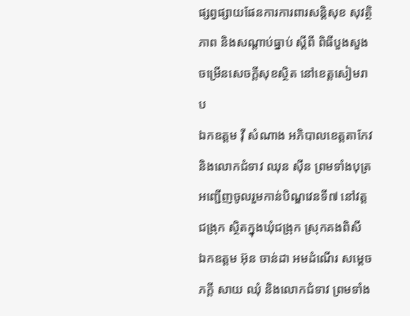ផ្សព្វផ្សាយផែនការការពារសន្តិសុខ សុវត្ថិភាព និងសណ្តាប់ធ្នាប់ ស្តីពី ពិធីបួងសួងចម្រើនសេចក្តីសុខស្ថិត នៅខេត្តសៀមរាប
ឯកឧត្តម វ៉ី សំណាង អភិបាលខេត្តតាកែវ និងលោកជំទាវ ឈុន ស៊ីន ព្រមទាំងបុត្រ អញ្ជើញចូលរួមកាន់បិណ្ឌវេនទី៧ នៅវត្តជង្រុក ស្ថិតក្នុងឃុំជង្រុក ស្រុកគងពិសី
ឯកឧត្តម អ៊ុន ចាន់ដា អមដំណើរ សម្តេចភក្តី សាយ ឈុំ និងលោកជំទាវ ព្រមទាំង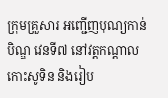ក្រុមគ្រួសារ អញ្ជើញបុណ្យកាន់បិណ្ឌ វេនទី៧ នៅវត្តកណ្តាលកោះសូទិន និងរៀប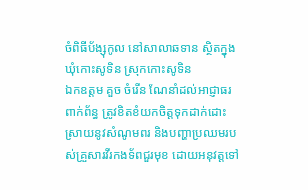ចំពិធីប័ង្សុកូល នៅសាលាឆទាន ស្ថិតក្នុងឃុំកោះសូទិន ស្រុកកោះសូទិន
ឯកឧត្តម គួច ចំរើន ណែនាំដល់អាជ្ញាធរពាក់ព័ន្ធ ត្រូវខិតខំយកចិត្តទុកដាក់ដោះស្រាយនូវសំណូមពរ និងបញ្ហាប្រឈមរបស់គ្រួសារវីរកងទ័ពជួរមុខ ដោយអនុវត្តទៅ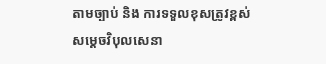តាមច្បាប់ និង ការទទួលខុសត្រូវខ្ពស់
សម្តេចវិបុលសេនា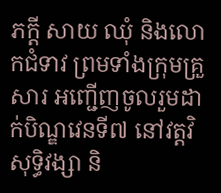ភក្តី សាយ ឈុំ និងលោកជំទាវ ព្រមទាំងក្រុមគ្រួសារ អញ្ជើញចូលរួមដាក់បិណ្ឌវេនទី៧ នៅវត្តវិសុទ្ធិវង្សា និ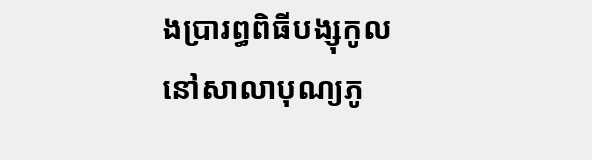ងប្រារព្ធពិធីបង្សុកូល នៅសាលាបុណ្យភូ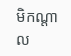មិកណ្តាល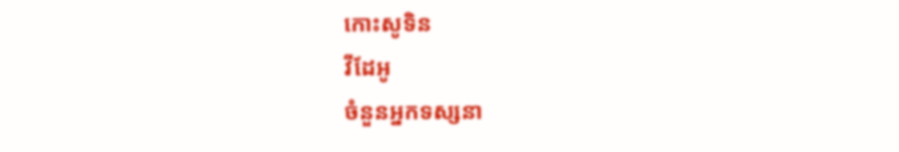កោះសូទិន
វីដែអូ
ចំនួនអ្នកទស្សនា